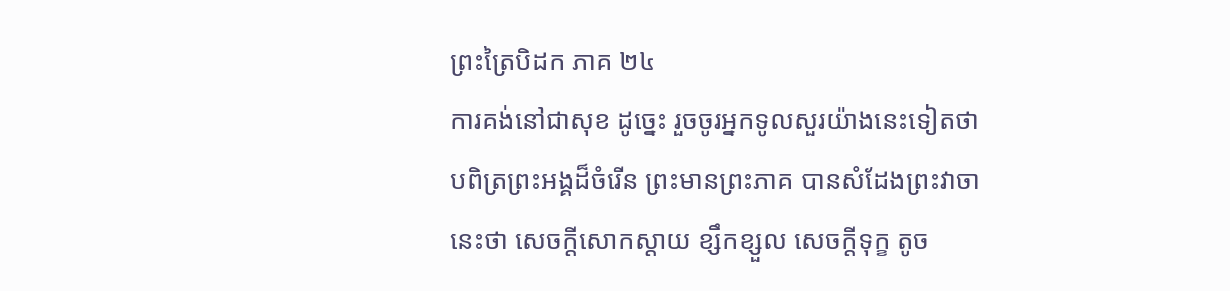ព្រះត្រៃបិដក ភាគ ២៤
ការគង់នៅជាសុខ ដូច្នេះ រួចចូរអ្នកទូលសួរយ៉ាងនេះទៀតថា បពិត្រព្រះអង្គដ៏ចំរើន ព្រះមានព្រះភាគ បានសំដែងព្រះវាចានេះថា សេចក្តីសោកស្តាយ ខ្សឹកខ្សួល សេចក្តីទុក្ខ តូច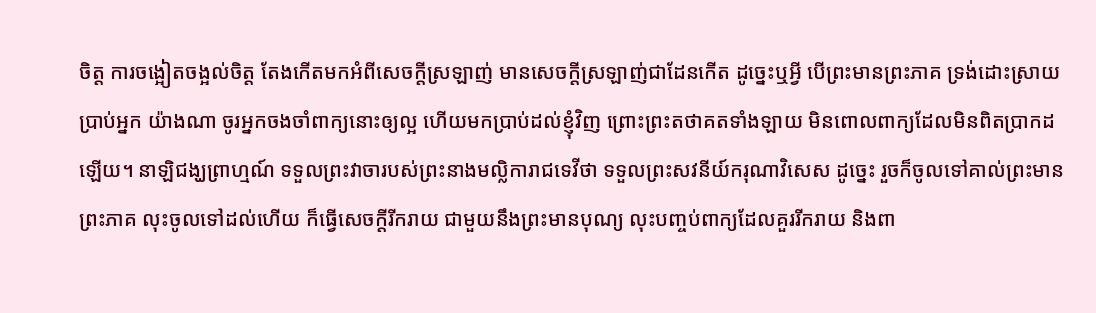ចិត្ត ការចង្អៀតចង្អល់ចិត្ត តែងកើតមកអំពីសេចក្តីស្រឡាញ់ មានសេចក្តីស្រឡាញ់ជាដែនកើត ដូច្នេះឬអ្វី បើព្រះមានព្រះភាគ ទ្រង់ដោះស្រាយប្រាប់អ្នក យ៉ាងណា ចូរអ្នកចងចាំពាក្យនោះឲ្យល្អ ហើយមកប្រាប់ដល់ខ្ញុំវិញ ព្រោះព្រះតថាគតទាំងឡាយ មិនពោលពាក្យដែលមិនពិតប្រាកដឡើយ។ នាឡិជង្ឃព្រាហ្មណ៍ ទទួលព្រះវាចារបស់ព្រះនាងមល្លិការាជទេវីថា ទទួលព្រះសវនីយ៍ករុណាវិសេស ដូច្នេះ រួចក៏ចូលទៅគាល់ព្រះមានព្រះភាគ លុះចូលទៅដល់ហើយ ក៏ធ្វើសេចក្តីរីករាយ ជាមួយនឹងព្រះមានបុណ្យ លុះបញ្ចប់ពាក្យដែលគួររីករាយ និងពា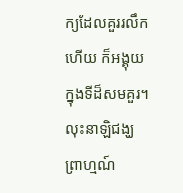ក្យដែលគួររលឹកហើយ ក៏អង្គុយក្នុងទីដ៏សមគួរ។ លុះនាឡិជង្ឃព្រាហ្មណ៍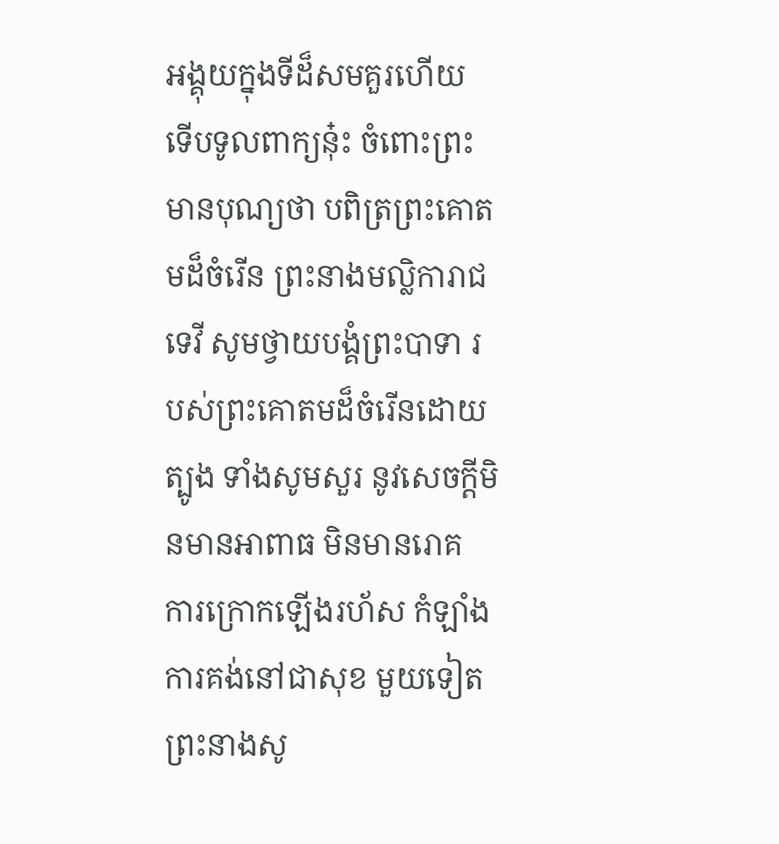អង្គុយក្នុងទីដ៏សមគួរហើយ ទើបទូលពាក្យនុ៎ះ ចំពោះព្រះមានបុណ្យថា បពិត្រព្រះគោតមដ៏ចំរើន ព្រះនាងមល្លិការាជទេវី សូមថ្វាយបង្គំព្រះបាទា របស់ព្រះគោតមដ៏ចំរើនដោយត្បូង ទាំងសូមសួរ នូវសេចក្តីមិនមានអាពាធ មិនមានរោគ ការក្រោកឡើងរហ័ស កំឡាំង ការគង់នៅជាសុខ មួយទៀត ព្រះនាងសូ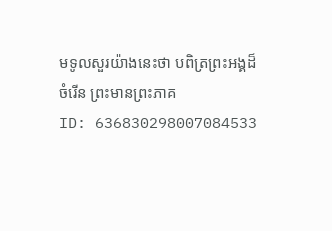មទូលសួរយ៉ាងនេះថា បពិត្រព្រះអង្គដ៏ចំរើន ព្រះមានព្រះភាគ
ID: 636830298007084533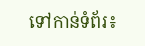ទៅកាន់ទំព័រ៖